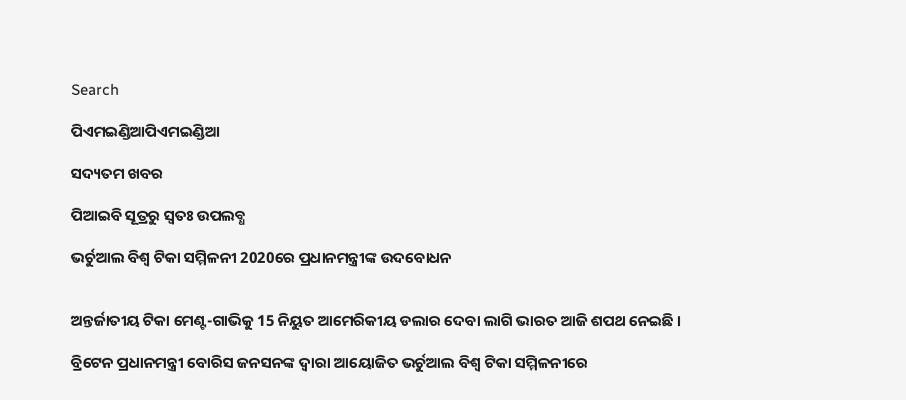Search

ପିଏମଇଣ୍ଡିଆପିଏମଇଣ୍ଡିଆ

ସଦ୍ୟତମ ଖବର

ପିଆଇବି ସୂତ୍ରରୁ ସ୍ବତଃ ଉପଲବ୍ଧ

ଭର୍ଚୁଆଲ ବିଶ୍ୱ ଟିକା ସମ୍ମିଳନୀ 2020ରେ ପ୍ରଧାନମନ୍ତ୍ରୀଙ୍କ ଉଦବୋଧନ


ଅନ୍ତର୍ଜାତୀୟ ଟିକା ମେଣ୍ଟ-ଗାଭିକୁ 15 ନିୟୁତ ଆମେରିକୀୟ ଡଲାର ଦେବା ଲାଗି ଭାରତ ଆଜି ଶପଥ ନେଇଛି ।

ବ୍ରିଟେନ ପ୍ରଧାନମନ୍ତ୍ରୀ ବୋରିସ ଜନସନଙ୍କ ଦ୍ୱାରା ଆୟୋଜିତ ଭର୍ଚୁଆଲ ବିଶ୍ୱ ଟିକା ସମ୍ମିଳନୀରେ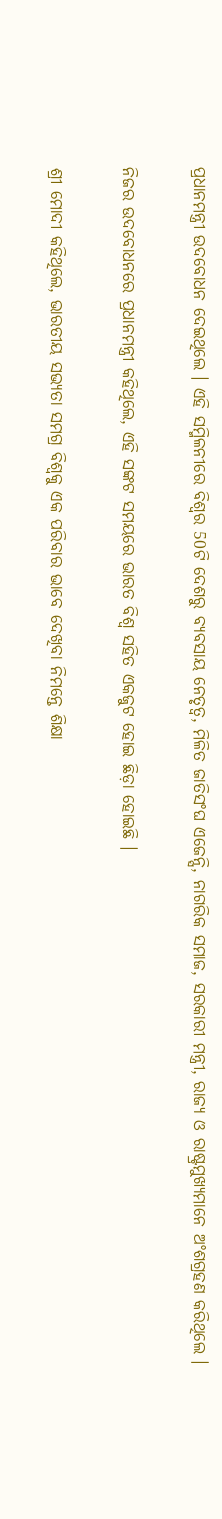ପ୍ରଧାନମନ୍ତ୍ରୀ ଉଦବୋଧନ ଦେଇଥିଲେ । ଏହି ସମ୍ମିଳନୀରେ ବିଶ୍ୱର 50ଟି ଦେଶରୁ ବ୍ୟବସାୟ ନେତୃତ୍ୱ, ମିଳିତ ଜାତିସଂଘ ଏଜେନ୍ସି, ନାଗରିକ ସମାଜ, ସରକାରୀ ମନ୍ତ୍ରୀ, ରାଜ୍ୟ ଓ ରାଷ୍ଟ୍ରମୁଖ୍ୟମାନେ ଅଂଶଗ୍ରହଣ କରିଥିଲେ ।

ନିଜର ଉଦବୋଧନରେ ପ୍ରଧାନମନ୍ତ୍ରୀ କହିଥିଲେ, ଏହି ସଙ୍କଟ ସମୟରେ ଭାରତ ବିଶ୍ୱ ସହିତ ଏକଜୁଟ ହୋଇ ଛିଡ଼ା ହୋଇଛି ।

ଶ୍ରୀ ମୋଦୀ କହିଥିଲେ, ଭାରତୀୟ ସଭ୍ୟତା ସମଗ୍ର ବିଶ୍ୱକୁ ଏକ ପରିବାର ଭାବେ ଦେଖିବା ନିମନ୍ତେ ଶିକ୍ଷା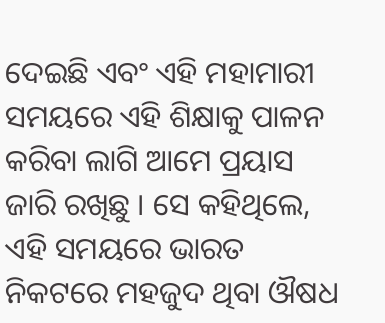ଦେଇଛି ଏବଂ ଏହି ମହାମାରୀ ସମୟରେ ଏହି ଶିକ୍ଷାକୁ ପାଳନ କରିବା ଲାଗି ଆମେ ପ୍ରୟାସ ଜାରି ରଖିଛୁ । ସେ କହିଥିଲେ, ଏହି ସମୟରେ ଭାରତ ନିକଟରେ ମହଜୁଦ ଥିବା ଔଷଧ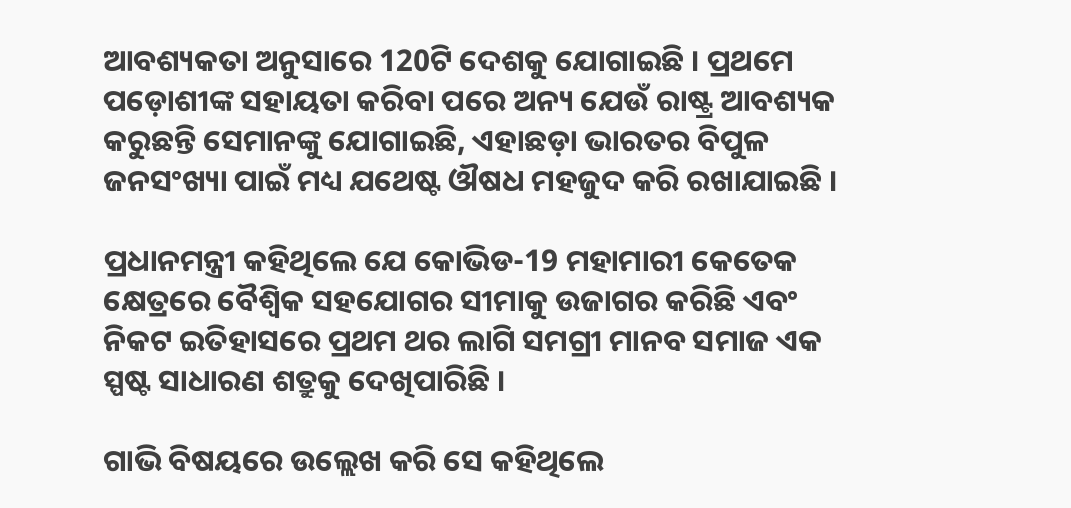ଆବଶ୍ୟକତା ଅନୁସାରେ 120ଟି ଦେଶକୁ ଯୋଗାଇଛି । ପ୍ରଥମେ ପଡ଼ୋଶୀଙ୍କ ସହାୟତା କରିବା ପରେ ଅନ୍ୟ ଯେଉଁ ରାଷ୍ଟ୍ର ଆବଶ୍ୟକ କରୁଛନ୍ତି ସେମାନଙ୍କୁ ଯୋଗାଇଛି, ଏହାଛଡ଼ା ଭାରତର ବିପୁଳ ଜନସଂଖ୍ୟା ପାଇଁ ମଧ୍ୟ ଯଥେଷ୍ଟ ଔଷଧ ମହଜୁଦ କରି ରଖାଯାଇଛି ।

ପ୍ରଧାନମନ୍ତ୍ରୀ କହିଥିଲେ ଯେ କୋଭିଡ-19 ମହାମାରୀ କେତେକ କ୍ଷେତ୍ରରେ ବୈଶ୍ୱିକ ସହଯୋଗର ସୀମାକୁ ଉଜାଗର କରିଛି ଏବଂ ନିକଟ ଇତିହାସରେ ପ୍ରଥମ ଥର ଲାଗି ସମଗ୍ରୀ ମାନବ ସମାଜ ଏକ ସ୍ପଷ୍ଟ ସାଧାରଣ ଶତ୍ରୁକୁ ଦେଖିପାରିଛି ।

ଗାଭି ବିଷୟରେ ଉଲ୍ଲେଖ କରି ସେ କହିଥିଲେ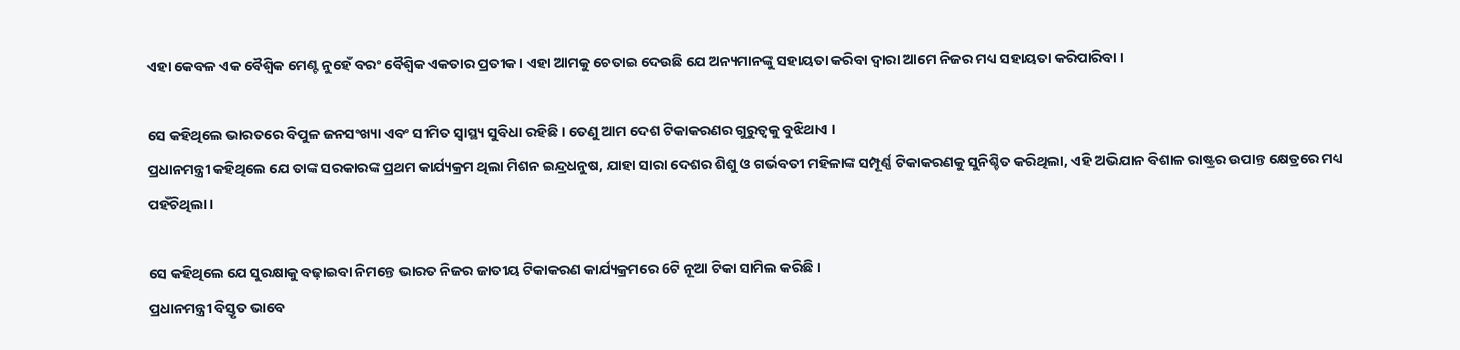ଏହା କେବଳ ଏକ ବୈଶ୍ୱିକ ମେଣ୍ଟ ନୁହେଁ ବରଂ ବୈଶ୍ୱିକ ଏକତାର ପ୍ରତୀକ । ଏହା ଆମକୁ ଚେତାଇ ଦେଉଛି ଯେ ଅନ୍ୟମାନଙ୍କୁ ସହାୟତା କରିବା ଦ୍ୱାରା ଆମେ ନିଜର ମଧ୍ୟ ସହାୟତା କରିପାରିବା ।

ସେ କହିଥିଲେ ଭାରତରେ ବିପୁଳ ଜନସଂଖ୍ୟା ଏବଂ ସୀମିତ ସ୍ୱାସ୍ଥ୍ୟ ସୁବିଧା ରହିଛି । ତେଣୁ ଆମ ଦେଶ ଟିକାକରଣର ଗୁରୁତ୍ୱକୁ ବୁଝିଥାଏ ।
ପ୍ରଧାନମନ୍ତ୍ରୀ କହିଥିଲେ ଯେ ତାଙ୍କ ସରକାରଙ୍କ ପ୍ରଥମ କାର୍ଯ୍ୟକ୍ରମ ଥିଲା ମିଶନ ଇନ୍ଦ୍ରଧନୁଷ, ଯାହା ସାରା ଦେଶର ଶିଶୁ ଓ ଗର୍ଭବତୀ ମହିଳାଙ୍କ ସମ୍ପୂର୍ଣ୍ଣ ଟିକାକରଣକୁ ସୁନିଶ୍ଚିତ କରିଥିଲା, ଏହି ଅଭିଯାନ ବିଶାଳ ରାଷ୍ଟ୍ରର ଉପାନ୍ତ କ୍ଷେତ୍ରରେ ମଧ୍ୟ ପହଁଚିଥିଲା ।

ସେ କହିଥିଲେ ଯେ ସୁରକ୍ଷାକୁ ବଢ଼ାଇବା ନିମନ୍ତେ ଭାରତ ନିଜର ଜାତୀୟ ଟିକାକରଣ କାର୍ଯ୍ୟକ୍ରମରେ 6ଟି ନୂଆ ଟିକା ସାମିଲ କରିଛି ।
ପ୍ରଧାନମନ୍ତ୍ରୀ ବିସ୍ତୃତ ଭାବେ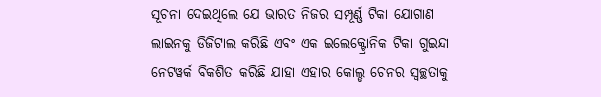ସୂଚନା ଦେଇଥିଲେ ଯେ ଭାରତ ନିଜର ସମ୍ପୂର୍ଣ୍ଣ ଟିକା ଯୋଗାଣ ଲାଇନକୁ ଡିଜିଟାଲ କରିଛି ଏବଂ ଏକ ଇଲେକ୍ଟ୍ରୋନିକ ଟିକା ଗୁଇନ୍ଦା ନେଟୱର୍କ ବିକଶିତ କରିଛି ଯାହା ଏହାର କୋଲ୍ଡ ଚେନର ସ୍ୱଚ୍ଛତାକୁ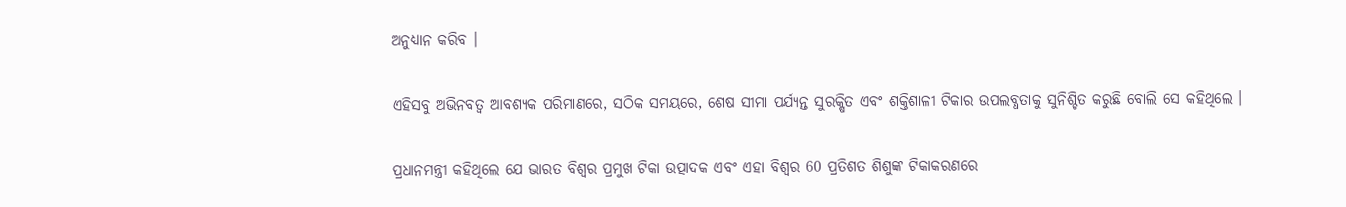ଅନୁଧ୍ୟାନ କରିବ ।

ଏହିସବୁ ଅଭିନବତ୍ୱ ଆବଶ୍ୟକ ପରିମାଣରେ, ସଠିକ ସମୟରେ, ଶେଷ ସୀମା ପର୍ଯ୍ୟନ୍ତ ସୁରକ୍ଷିତ ଏବଂ ଶକ୍ତିଶାଳୀ ଟିକାର ଉପଲବ୍ଧତାକୁ ସୁନିଶ୍ଚିତ କରୁଛି ବୋଲି ସେ କହିଥିଲେ ।

ପ୍ରଧାନମନ୍ତ୍ରୀ କହିଥିଲେ ଯେ ଭାରତ ବିଶ୍ୱର ପ୍ରମୁଖ ଟିକା ଉତ୍ପାଦକ ଏବଂ ଏହା ବିଶ୍ୱର 60 ପ୍ରତିଶତ ଶିଶୁଙ୍କ ଟିକାକରଣରେ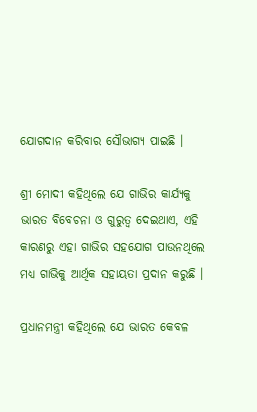ଯୋଗଦାନ କରିବାର ସୌଭାଗ୍ୟ ପାଇଛି ।

ଶ୍ରୀ ମୋଦୀ କହିଥିଲେ ଯେ ଗାଭିର କାର୍ଯ୍ୟକୁ ଭାରତ ବିବେଚନା ଓ ଗୁରୁତ୍ୱ ଦେଇଥାଏ, ଏହି କାରଣରୁ ଏହା ଗାଭିର ସହଯୋଗ ପାଉନଥିଲେ ମଧ୍ୟ ଗାଭିକୁ ଆର୍ଥିକ ସହାୟତା ପ୍ରଦାନ କରୁଛି ।

ପ୍ରଧାନମନ୍ତ୍ରୀ କହିଥିଲେ ଯେ ଭାରତ କେବଳ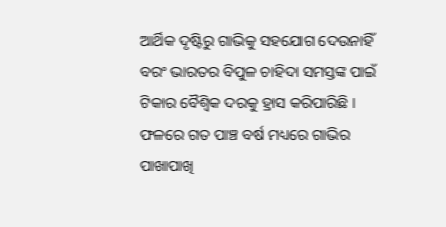ଆର୍ଥିକ ଦୃଷ୍ଟିରୁ ଗାଭିକୁ ସହଯୋଗ ଦେଉନାହିଁ ବରଂ ଭାରତର ବିପୁଳ ଚାହିଦା ସମସ୍ତଙ୍କ ପାଇଁ ଟିକାର ବୈଶ୍ୱିକ ଦରକୁ ହ୍ରାସ କରିପାରିଛି । ଫଳରେ ଗତ ପାଞ୍ଚ ବର୍ଷ ମଧ୍ୟରେ ଗାଭିର ପାଖାପାଖି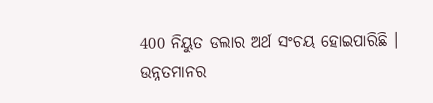400 ନିୟୁତ ଡଲାର ଅର୍ଥ ସଂଚୟ ହୋଇପାରିଛି ।
ଉନ୍ନତମାନର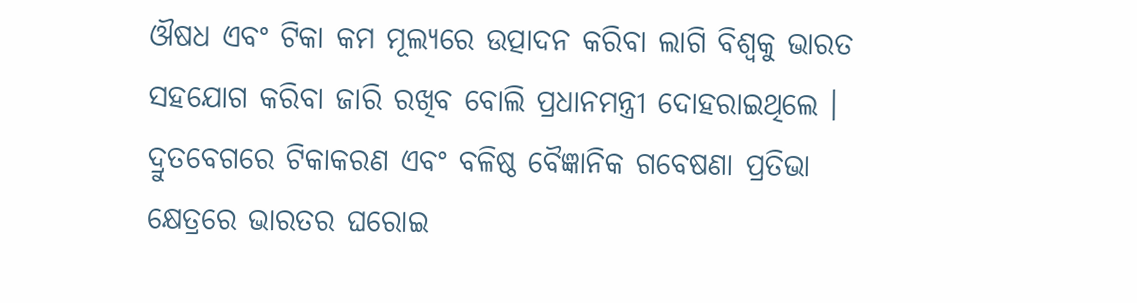ଔଷଧ ଏବଂ ଟିକା କମ ମୂଲ୍ୟରେ ଉତ୍ପାଦନ କରିବା ଲାଗି ବିଶ୍ୱକୁ ଭାରତ ସହଯୋଗ କରିବା ଜାରି ରଖିବ ବୋଲି ପ୍ରଧାନମନ୍ତ୍ରୀ ଦୋହରାଇଥିଲେ । ଦ୍ରୁତବେଗରେ ଟିକାକରଣ ଏବଂ ବଳିଷ୍ଠ ବୈଜ୍ଞାନିକ ଗବେଷଣା ପ୍ରତିଭା କ୍ଷେତ୍ରରେ ଭାରତର ଘରୋଇ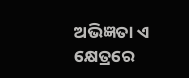ଅଭିଜ୍ଞତା ଏ କ୍ଷେତ୍ରରେ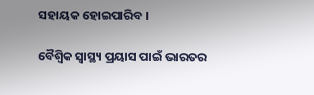ସହାୟକ ହୋଇପାରିବ ।

ବୈଶ୍ୱିକ ସ୍ୱାସ୍ଥ୍ୟ ପ୍ରୟାସ ପାଇଁ ଭାରତର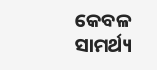କେବଳ ସାମର୍ଥ୍ୟ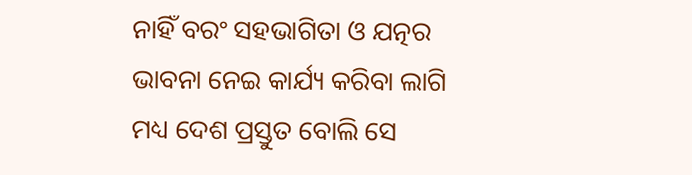ନାହିଁ ବରଂ ସହଭାଗିତା ଓ ଯତ୍ନର ଭାବନା ନେଇ କାର୍ଯ୍ୟ କରିବା ଲାଗି ମଧ୍ୟ ଦେଶ ପ୍ରସ୍ତୁତ ବୋଲି ସେ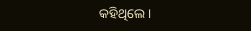କହିଥିଲେ ।